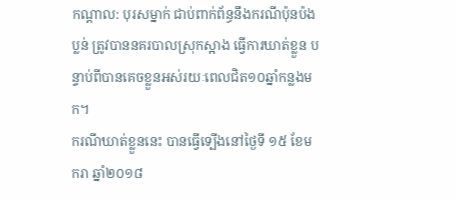កណ្តាល: បុរសម្នាក់ ជាប់ពាក់ព័ន្ធនឹងករណីប៉ុនប៉ងប្លន់ ត្រូវបាននគរបាលស្រុកស្អាង ធ្វើការឃាត់ខ្លួន បន្ទាប់ពីបានគេចខ្លួនអស់រយៈពេលជិត១០ឆ្នាំកន្លងមក។
ករណីឃាត់ខ្លួននេះ បានធ្វើទ្បើងនៅថ្ងៃទី ១៥ ខែមករា ឆ្នាំ២០១៨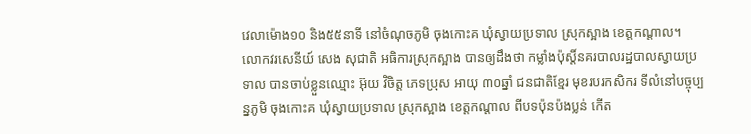វេលាម៉ោង១០ និង៥៥នាទី នៅចំណុចភូមិ ចុងកោះគ ឃុំស្វាយប្រទាល ស្រុកស្អាង ខេត្តកណ្ដាល។
លោកវរសេនីយ៍ សេង សុជាតិ អធិការស្រុកស្អាង បានឲ្យដឹងថា កម្លាំងប៉ុស្តិ៍នគរបាលរដ្ឋបាលស្វាយប្រទាល បានចាប់ខ្លួនឈ្មោះ អ៊ុយ វិចិត្ត ភេទប្រុស អាយុ ៣០ឆ្នាំ ជនជាតិខ្មែរ មុខរបរកសិករ ទីលំនៅបច្ចុប្បន្នភូមិ ចុងកោះគ ឃុំស្វាយប្រទាល ស្រុកស្អាង ខេត្តកណ្ដាល ពីបទប៉ុនប៉ងប្លន់ កើត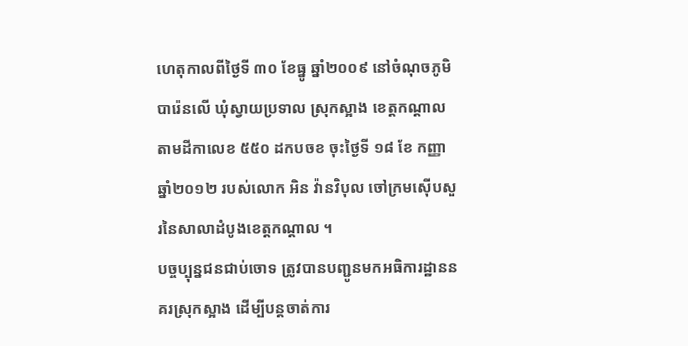ហេតុកាលពីថ្ងៃទី ៣០ ខែធ្នូ ឆ្នាំ២០០៩ នៅចំណុចភូមិ បារ៉េនលើ ឃុំស្វាយប្រទាល ស្រុកស្អាង ខេត្តកណ្តាល តាមដីកាលេខ ៥៥០ ដកបចខ ចុះថ្ងៃទី ១៨ ខែ កញ្ញា ឆ្នាំ២០១២ របស់លោក អិន វ៉ានវិបុល ចៅក្រមស៊ើបសួរនៃសាលាដំបូងខេត្តកណ្ដាល ។
បច្ចប្បុន្នជនជាប់ចោទ ត្រូវបានបញ្ជូនមកអធិការដ្ឋាននគរស្រុកស្អាង ដើម្បីបន្តចាត់ការ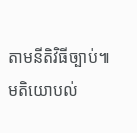តាមនីតិវិធីច្បាប់៕
មតិយោបល់